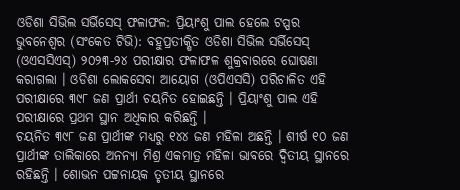ଓଡିଶା ସିଭିଲ ସର୍ଭିସେସ୍ ଫଳାଫଳ: ପ୍ରିୟାଂଶୁ ପାଲ ହେଲେ ଟପ୍ପର
ଭୁବନେଶ୍ୱର (ସଂକେତ ଟିଭି): ବହୁପ୍ରତୀକ୍ଷିତ ଓଡିଶା ସିଭିଲ ସର୍ଭିସେସ୍ (ଓଏସସିଏସ୍) ୨୦୨୩-୨୪ ପରୀକ୍ଷାର ଫଳାଫଳ ଶୁକ୍ରବାରରେ ଘୋଷଣା କରାଗଲା । ଓଡିଶା ଲୋକସେବା ଆୟୋଗ (ଓପିଏସସି) ପରିଚାଳିତ ଏହି ପରୀକ୍ଷାରେ ୩୯୮ ଜଣ ପ୍ରାର୍ଥୀ ଚୟନିତ ହୋଇଛନ୍ତି । ପ୍ରିୟାଂଶୁ ପାଲ ଏହି ପରୀକ୍ଷାରେ ପ୍ରଥମ ସ୍ଥାନ ଅଧିକାର କରିଛନ୍ତି ।
ଚୟନିତ ୩୯୮ ଜଣ ପ୍ରାର୍ଥୀଙ୍କ ମଧ୍ୟରୁ ୧୪୪ ଜଣ ମହିଳା ଅଛନ୍ତି । ଶୀର୍ଷ ୧୦ ଜଣ ପ୍ରାର୍ଥୀଙ୍କ ତାଲିକାରେ ଅନନ୍ୟା ମିଶ୍ର ଏକମାତ୍ର ମହିଳା ଭାବରେ ଦ୍ଵିତୀୟ ସ୍ଥାନରେ ରହିଛନ୍ତି । ଶୋଭନ ପଟ୍ଟନାୟକ ତୃତୀୟ ସ୍ଥାନରେ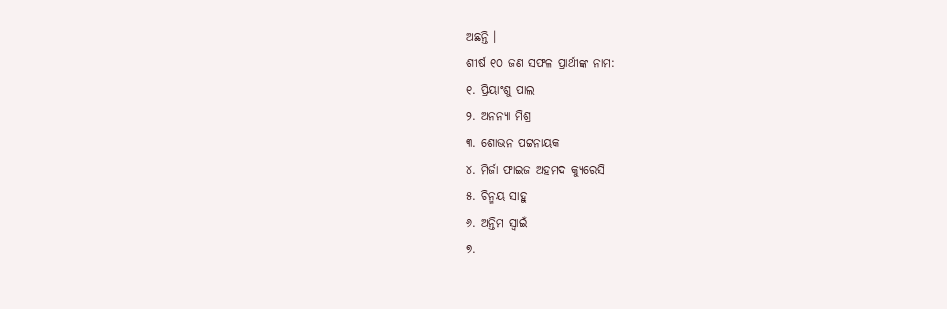ଅଛନ୍ତି ।
ଶୀର୍ଷ ୧୦ ଜଣ ସଫଳ ପ୍ରାର୍ଥୀଙ୍କ ନାମ:
୧. ପ୍ରିୟାଂଶୁ ପାଲ
୨. ଅନନ୍ୟା ମିଶ୍ର
୩. ଶୋଭନ ପଟ୍ଟନାୟକ
୪. ମିର୍ଜା ଫାଇଜ ଅହମଦ କ୍ୟୁରେସି
୫. ଚିନ୍ମୟ ସାହୁ
୬. ଅନ୍ତିମ ସ୍ୱାଇଁ
୭.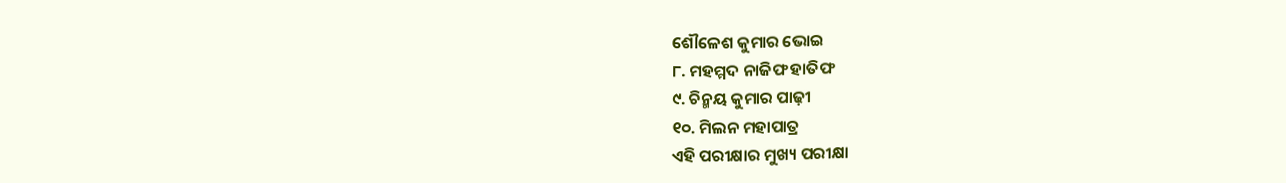ଶୌଳେଶ କୁମାର ଭୋଇ
୮. ମହମ୍ମଦ ନାଜିଫ ହାତିଫ
୯. ଚିନ୍ମୟ କୁମାର ପାଢ଼ୀ
୧୦. ମିଲନ ମହାପାତ୍ର
ଏହି ପରୀକ୍ଷାର ମୁଖ୍ୟ ପରୀକ୍ଷା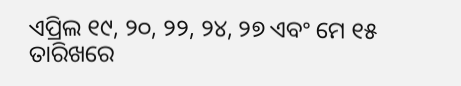ଏପ୍ରିଲ ୧୯, ୨୦, ୨୨, ୨୪, ୨୭ ଏବଂ ମେ ୧୫ ତାରିଖରେ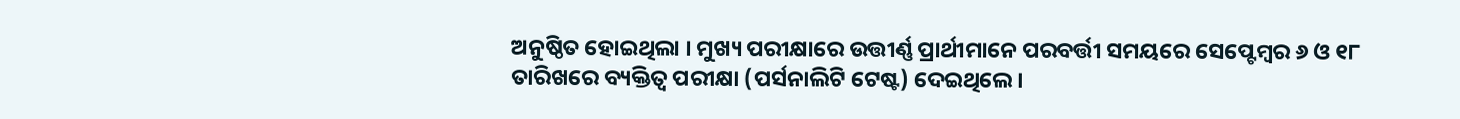ଅନୁଷ୍ଠିତ ହୋଇଥିଲା । ମୁଖ୍ୟ ପରୀକ୍ଷାରେ ଉତ୍ତୀର୍ଣ୍ଣ ପ୍ରାର୍ଥୀମାନେ ପରବର୍ତ୍ତୀ ସମୟରେ ସେପ୍ଟେମ୍ବର ୬ ଓ ୧୮ ତାରିଖରେ ବ୍ୟକ୍ତିତ୍ୱ ପରୀକ୍ଷା (ପର୍ସନାଲିଟି ଟେଷ୍ଟ) ଦେଇଥିଲେ ।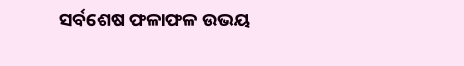ସର୍ବଶେଷ ଫଳାଫଳ ଉଭୟ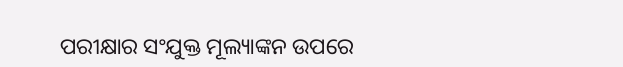ପରୀକ୍ଷାର ସଂଯୁକ୍ତ ମୂଲ୍ୟାଙ୍କନ ଉପରେ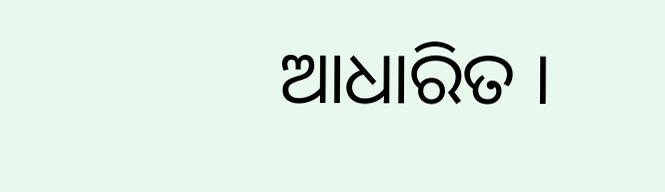ଆଧାରିତ ।